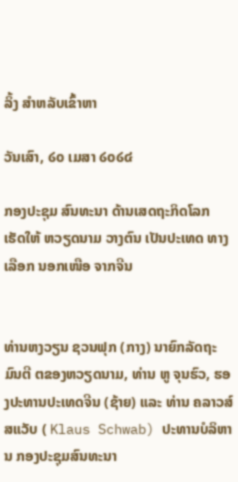ລິ້ງ ສຳຫລັບເຂົ້າຫາ

ວັນເສົາ, ໒໐ ເມສາ ໒໐໒໔

ກອງປະຊຸມ ສົນທະນາ ດ້ານເສດຖະກິດໂລກ ເຮັດໃຫ້ ຫວຽດນາມ ວາງຕົນ ເປັນປະເທດ ທາງເລືອກ ນອກເໜືອ ຈາກຈີນ


ທ່ານຫງວຽນ ຊວນຟຸກ (ກາງ) ນາຍົກລັດຖະມົນຕີ ຕຂອງຫວຽດນາມ, ທ່ານ ຫູ ຈຸນຮົວ, ຮອງປະທານປະເທດຈີນ (ຊ້າຍ) ແລະ ທ່ານ ຄລາວສ໌ ສແວັບ ( Klaus Schwab) ປະທານບໍລິຫານ ກອງປະຊຸມສົນທະນາ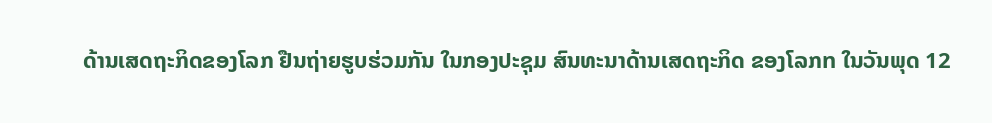ດ້ານເສດຖະກິດຂອງໂລກ ຢືນຖ່າຍຮູບຮ່ວມກັນ ໃນກອງປະຊຸມ ສົນທະນາດ້ານເສດຖະກິດ ຂອງໂລກn ໃນວັນພຸດ 12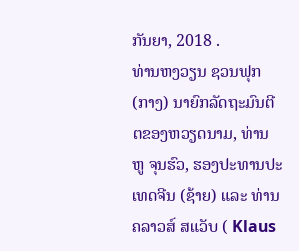ກັນຍາ, 2018 .
ທ່ານຫງວຽນ ຊວນຟຸກ (ກາງ) ນາຍົກລັດຖະມົນຕີ ຕຂອງຫວຽດນາມ, ທ່ານ ຫູ ຈຸນຮົວ, ຮອງປະທານປະເທດຈີນ (ຊ້າຍ) ແລະ ທ່ານ ຄລາວສ໌ ສແວັບ ( Klaus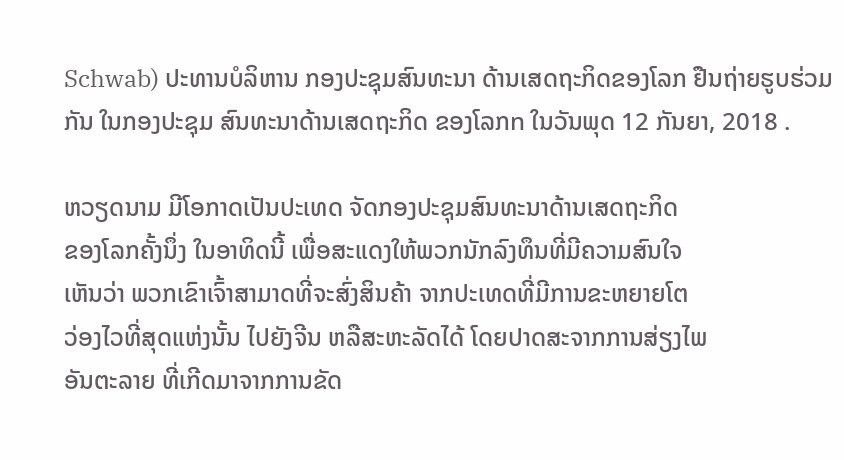Schwab) ປະທານບໍລິຫານ ກອງປະຊຸມສົນທະນາ ດ້ານເສດຖະກິດຂອງໂລກ ຢືນຖ່າຍຮູບຮ່ວມກັນ ໃນກອງປະຊຸມ ສົນທະນາດ້ານເສດຖະກິດ ຂອງໂລກn ໃນວັນພຸດ 12 ກັນຍາ, 2018 .

ຫວຽດນາມ ມີໂອກາດເປັນປະເທດ ຈັດກອງປະຊຸມສົນທະນາດ້ານເສດຖະກິດ
ຂອງໂລກຄັ້ງນຶ່ງ ໃນອາທິດນີ້ ເພື່ອສະແດງໃຫ້ພວກນັກລົງທຶນທີ່ມີຄວາມສົນໃຈ
ເຫັນວ່າ ພວກເຂົາເຈົ້າສາມາດທີ່ຈະສົ່ງສິນຄ້າ ຈາກປະເທດທີ່ມີການຂະຫຍາຍໂຕ
ວ່ອງໄວທີ່ສຸດແຫ່ງນັ້ນ ໄປຍັງຈີນ ຫລືສະຫະລັດໄດ້ ໂດຍປາດສະຈາກການສ່ຽງໄພ
ອັນຕະລາຍ ທີ່ເກີດມາຈາກການຂັດ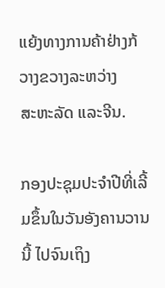ແຍ້ງທາງການຄ້າຢ່າງກ້ວາງຂວາງລະຫວ່າງ
ສະຫະລັດ ແລະຈີນ.

ກອງປະຊຸມປະຈໍາປີທີ່ເລີ້ມຂຶ້ນໃນວັນອັງຄານວານນີ້ ໄປຈົນເຖິງ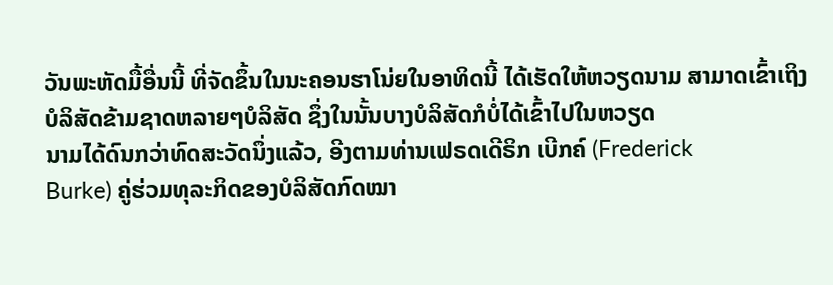ວັນພະຫັດມື້ອື່ນນີ້ ທີ່ຈັດຂຶ້ນໃນນະຄອນຮາໂນ່ຍໃນອາທິດນີ້ ໄດ້ເຮັດໃຫ້ຫວຽດນາມ ສາມາດເຂົ້າເຖິງ
ບໍລິສັດຂ້າມຊາດຫລາຍໆບໍລິສັດ ຊຶ່ງໃນນັ້ນບາງບໍລິສັດກໍບໍ່ໄດ້ເຂົ້າໄປໃນຫວຽດ
ນາມໄດ້ດົນກວ່າທົດສະວັດນຶ່ງແລ້ວ, ອີງຕາມທ່ານເຟຣດເດີຣິກ ເບີກຄ໌ (Frederick
Burke) ຄູ່ຮ່ວມທຸລະກິດຂອງບໍລິສັດກົດໝາ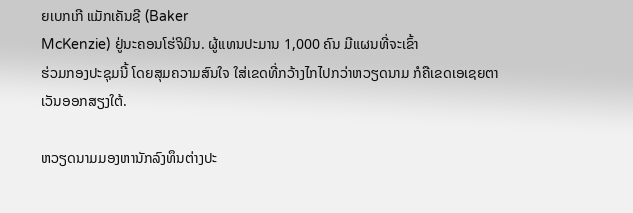ຍເບກເກີ ແມັກເຄັນຊີ (Baker
McKenzie) ຢູ່ນະຄອນໂຮ່ຈິມິນ. ຜູ້ແທນປະມານ 1,000 ຄົນ ມີແຜນທີ່ຈະເຂົ້າ
ຮ່ວມກອງປະຊຸມນີ້ ໂດຍສຸມຄວາມສົນໃຈ ໃສ່ເຂດທີ່ກວ້າງໄກໄປກວ່າຫວຽດນາມ ກໍຄືເຂດເອເຊຍຕາເວັນອອກສຽງໃຕ້.

ຫວຽດນາມມອງຫານັກລົງທຶນຕ່າງປະ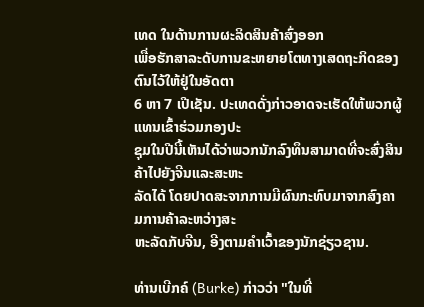ເທດ ໃນດ້ານການຜະລິດສິນຄ້າສົ່ງອອກ
ເພື່ອຮັກສາລະດັບການຂະຫຍາຍໂຕທາງເສດຖະກິດຂອງຕົນໄວ້ໃຫ້ຢູ່ໃນອັດຕາ
6 ຫາ 7 ເປີເຊັນ. ປະເທດດັ່ງກ່າວອາດຈະເຮັດໃຫ້ພວກຜູ້ແທນເຂົ້າຮ່ວມກອງປະ
ຊຸມໃນປີນີ້ເຫັນໄດ້ວ່າພວກນັກລົງທຶນສາມາດທີ່ຈະສົ່ງສິນຄ້າໄປຍັງຈີນແລະສະຫະ
ລັດໄດ້ ໂດຍປາດສະຈາກການມີຜົນກະທົບມາຈາກສົງຄາມການຄ້າລະຫວ່າງສະ
ຫະລັດກັບຈີນ, ອີງຕາມຄໍາເວົ້າຂອງນັກຊ່ຽວຊານ.

ທ່ານເບີກຄ໌ (Burke) ກ່າວວ່າ "ໃນທີ່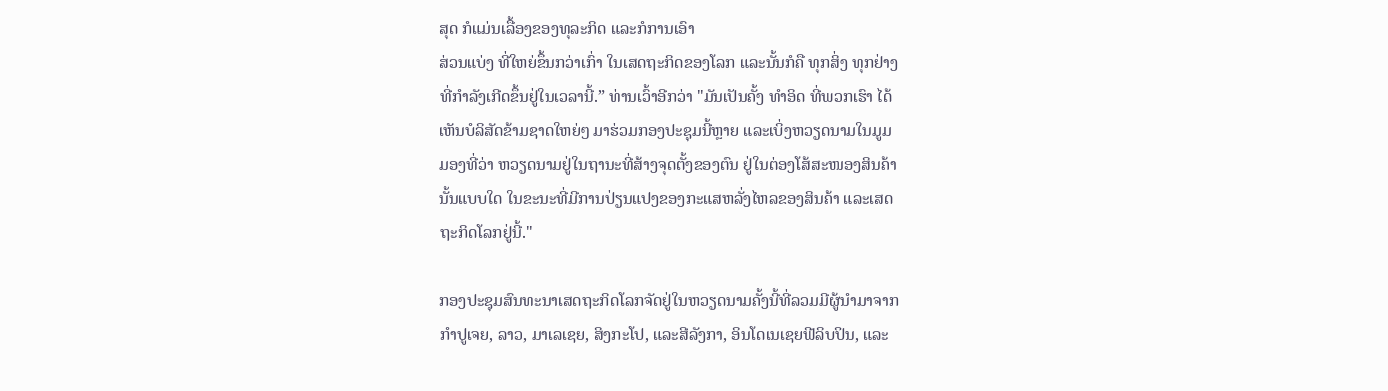ສຸດ ກໍແມ່ນເລື້ອງຂອງທຸລະກິດ ແລະກໍການເອົາ
ສ່ວນແບ່ງ ທີ່ໃຫຍ່ຂຶ້ນກວ່າເກົ່າ ໃນເສດຖະກິດຂອງໂລກ ແລະນັ້ນກໍຄື ທຸກສິ່ງ ທຸກຢ່າງ
ທີ່ກໍາລັງເກີດຂຶ້ນຢູ່ໃນເວລານີ້.” ທ່ານເວົ້າອີກວ່າ "ມັນເປັນຄັ້ງ ທໍາອິດ ທີ່ພວກເຮົາ ໄດ້
ເຫັນບໍລິສັດຂ້າມຊາດໃຫຍ່ໆ ມາຮ່ວມກອງປະຊຸມນີ້ຫຼາຍ ແລະເບິ່ງຫວຽດນາມໃນມູມ
ມອງທີ່ວ່າ ຫວຽດນາມຢູ່ໃນຖານະທີ່ສ້າງຈຸດຕັ້ງຂອງຕົນ ຢູ່ໃນຕ່ອງໂສ້ສະໜອງສິນຄ້າ
ນັ້ນແບບໃດ ໃນຂະນະທີ່ມີການປ່ຽນແປງຂອງກະແສຫລັ່ງໄຫລຂອງສິນຄ້າ ແລະເສດ
ຖະກິດໂລກຢູ່ນີ້."

ກອງປະຊຸມສົນທະນາເສດຖະກິດໂລກຈັດຢູ່ໃນຫວຽດນາມຄັ້ງນີ້ທີ່ລວມມີຜູ້ນໍາມາຈາກ
ກໍາປູເຈຍ, ລາວ, ມາເລເຊຍ, ສິງກະໂປ, ແລະສີລັງກາ, ອິນໂດເນເຊຍຟີລິບປິນ, ແລະ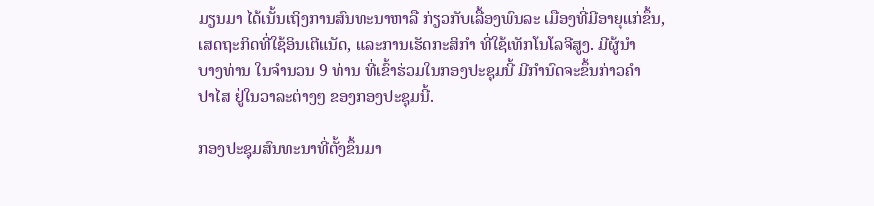ມຽນມາ ໄດ້ເນັ້ນເຖິງການສົນທະນາຫາລື ກ່ຽວກັບເລື້ອງພົນລະ ເມືອງທີ່ມີອາຍຸແກ່ຂຶ້ນ, ເສດຖະກິດທີ່ໃຊ້ອິນເຕີແນັດ, ແລະການເຮັດກະສິກໍາ ທີ່ໃຊ້ເທັກໂນໂລຈີສູງ. ມີຜູ້ນໍາ
ບາງທ່ານ ໃນຈໍານວນ 9 ທ່ານ ທີ່ເຂົ້າຮ່ວມໃນກອງປະຊຸມນີ້ ມີກໍານົດຈະຂຶ້ນກ່າວຄໍາ
ປາໄສ ຢູ່ໃນວາລະຕ່າງໆ ຂອງກອງປະຊຸມນີ້.

ກອງປະຊຸມສົນທະນາທີ່ຕັ້ງຂຶ້ນມາ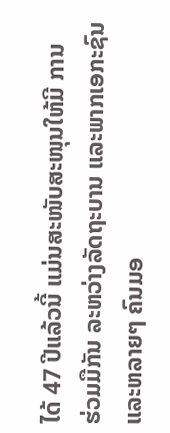ໄດ້ 47 ປີແລ້ວນີ້ ແມ່ນສະໜັບສະໜຸນໃຫ້ມີ ການ
ຮ່ວມມືກັນ ລະຫວ່າງລັດຖະບານ ແລະພາກເອກະຊົນ ແລະຫລາຍໆ ຄົນມອ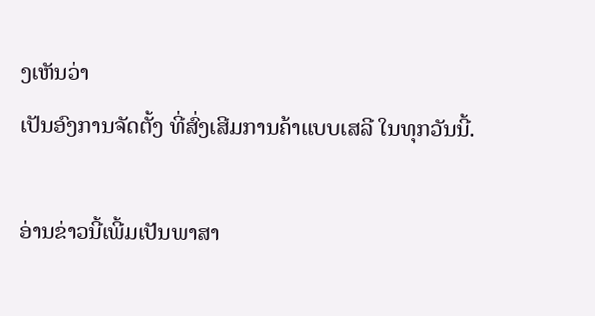ງເຫັນວ່າ
ເປັນອົງການຈັດຕັ້ງ ທີ່ສົ່ງເສີມການຄ້າແບບເສລີ ໃນທຸກວັນນີ້.

ອ່ານຂ່າວນີ້ເພີ້ມເປັນພາສາ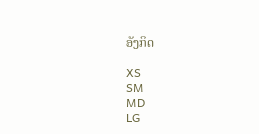ອັງກິດ

XS
SM
MD
LG